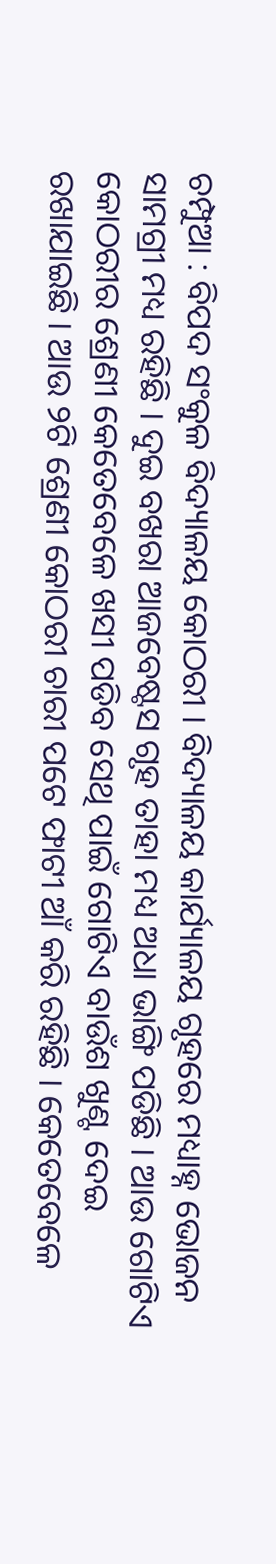ଚମ୍ପୁଆ : ବିପଦ ସଂକୁଳ ବିଦ୍ୟାଳୟ କୋଠରୀ । ବିଦ୍ୟାଳୟ କାର୍ଯ୍ୟାଳୟ ଗୃହରେ ମଧ୍ୟାହ୍ନ ଭୋଜନ ସାମଗ୍ରୀ ମଧ୍ୟ ରହିଛି । ଦୁଇ ବଖରା ଆଜବେଷ୍ଟସ ଗୃହ ତାହା ମଧ୍ୟ ଅଧା ଭାଙ୍ଗି ପଡିଛି । ଆଉ ଗୋଟିଏ କୋଠରୀର ଶ୍ରେଣୀ କେତେବେଳେ ଖସୀ ପଡିବ ସେଥି ପାଇଁ ଗୋଟିଏ ବାଉଁଶ ଖୁଣ୍ଟ ଦେଇ ରଖାଯାଇଛି । ଆଉ ୨ଟି ଶ୍ରେଣୀ କୋଠରୀ ଚାରୀ ପଟେ ଫାଟୀ ଆଁ କରି ରହିଛି । କେତେବେଳେ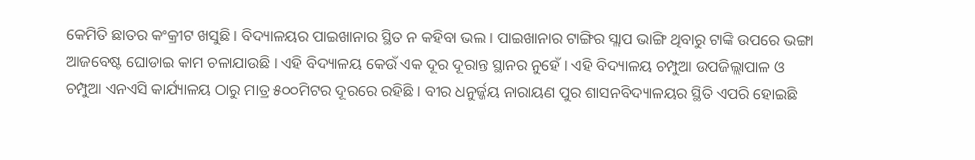କେମିତି ଛାତର କଂକ୍ରୀଟ ଖସୁଛି । ବିଦ୍ୟାଳୟର ପାଇଖାନାର ସ୍ଥିତ ନ କହିବା ଭଲ । ପାଇଖାନାର ଟାଙ୍ଗିର ସ୍ଲାପ ଭାଙ୍ଗି ଥିବାରୁ ଟାଙ୍କି ଉପରେ ଭଙ୍ଗା ଆଜବେଷ୍ଟ ଘୋଡାଇ କାମ ଚଳାଯାଉଛି । ଏହି ବିଦ୍ୟାଳୟ କେଉଁ ଏକ ଦୂର ଦୂରାନ୍ତ ସ୍ଥାନର ନୁହେଁ । ଏହି ବିଦ୍ୟାଳୟ ଚମ୍ପୁଆ ଉପଜିଲ୍ଲାପାଳ ଓ ଚମ୍ପୁଆ ଏନଏସି କାର୍ଯ୍ୟାଳୟ ଠାରୁ ମାତ୍ର ୫୦୦ମିଟର ଦୂରରେ ରହିଛି । ବୀର ଧନୁର୍ଜ୍ଜୟ ନାରାୟଣ ପୁର ଶାସନବିଦ୍ୟାଳୟର ସ୍ଥିତି ଏପରି ହୋଇଛି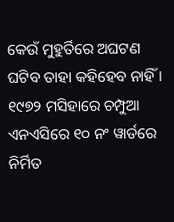କେଉଁ ମୁହୁର୍ତିରେ ଅଘଟଣ ଘଟିବ ତାହା କହିହେବ ନାହିଁ । ୧୯୭୨ ମସିହାରେ ଚମ୍ପୁଆ ଏନଏସିରେ ୧୦ ନଂ ୱାର୍ଡରେ ନିର୍ମିତ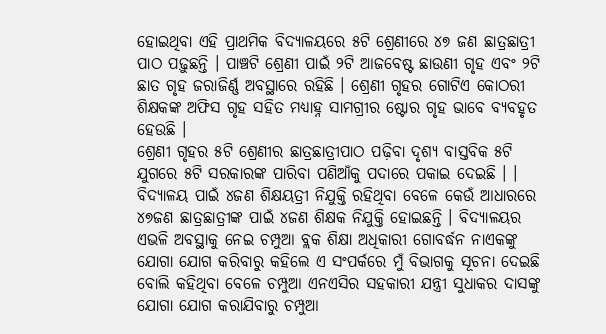ହୋଇଥିବା ଏହି ପ୍ରାଥମିକ ବିଦ୍ୟାଳୟରେ ୫ଟି ଶ୍ରେଣୀରେ ୪୭ ଜଣ ଛାତ୍ରଛାତ୍ରୀ ପାଠ ପଢ଼ୁଛନ୍ତି । ପାଞ୍ଚଟି ଶ୍ରେଣୀ ପାଇଁ ୨ଟି ଆଜବେଷ୍ଟ ଛାଉଣୀ ଗୃହ ଏବଂ ୨ଟି ଛାତ ଗୃହ ଜରାଜିର୍ଣ୍ଣ ଅବସ୍ଥାରେ ରହିଛି । ଶ୍ରେଣୀ ଗୃହର ଗୋଟିଏ କୋଠରୀ ଶିକ୍ଷକଙ୍କ ଅଫିସ ଗୃହ ସହିତ ମଧ୍ୟାହ୍ନ ସାମଗ୍ରୀର ଷ୍ଟୋର ଗୃହ ଭାବେ ବ୍ୟବହୃତ ହେଉଛି ।
ଶ୍ରେଣୀ ଗୃହର ୫ଟି ଶ୍ରେଣୀର ଛାତ୍ରଛାତ୍ରୀପାଠ ପଢ଼ିବା ଦୃଶ୍ୟ ବାସ୍ତବିକ ୫ଟି ଯୁଗରେ ୫ଟି ସରକାରଙ୍କ ପାରିବା ପଣିଆଁକୁ ପଦାରେ ପକାଇ ଦେଇଛି । । ବିଦ୍ୟାଳୟ ପାଇଁ ୪ଜଣ ଶିକ୍ଷୟତ୍ରୀ ନିଯୁକ୍ତି ରହିଥିବା ବେଳେ କେଉଁ ଆଧାରରେ ୪୭ଜଣ ଛାତ୍ରଛାତ୍ରୀଙ୍କ ପାଇଁ ୪ଜଣ ଶିକ୍ଷକ ନିଯୁକ୍ତି ହୋଇଛନ୍ତି । ବିଦ୍ୟାଳୟର ଏଭଳି ଅବସ୍ଥାକୁ ନେଇ ଚମ୍ପୁଆ ବ୍ଲକ ଶିକ୍ଷା ଅଧିକାରୀ ଗୋବର୍ଦ୍ଧନ ନାଏକଙ୍କୁ ଯୋଗା ଯୋଗ କରିବାରୁ କହିଲେ ଏ ସଂପର୍କରେ ମୁଁ ବିଭାଗକୁ ସୂଚନା ଦେଇଛି ବୋଲି କହିଥିବା ବେଳେ ଚମ୍ପୁଆ ଏନଏସିର ସହକାରୀ ଯନ୍ତ୍ରୀ ସୁଧାକର ଦାସଙ୍କୁ ଯୋଗା ଯୋଗ କରାଯିବାରୁ ଚମ୍ପୁଆ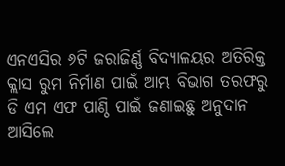ଏନଏସିର ୬ଟି ଜରାଜିର୍ଣ୍ଣ ବିଦ୍ୟାଳୟର ଅତିରିକ୍ତ କ୍ଲାସ ରୁମ ନିର୍ମାଣ ପାଇଁ ଆମ୍ଭ ବିଭାଗ ତରଫରୁ ଡି ଏମ ଏଫ ପାଣ୍ଠି ପାଇଁ ଜଣାଇଛୁ ଅନୁଦାନ ଆସିଲେ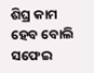ଶିଘ୍ର କାମ ହେବ ବୋଲି ସଫେଇ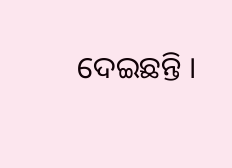ଦେଇଛନ୍ତି ।